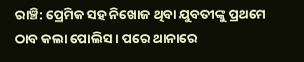ରାଞ୍ଚି: ପ୍ରେମିକ ସହ ନିଖୋଜ ଥିବା ଯୁବତୀଙ୍କୁ ପ୍ରଥମେ ଠାବ କଲା ପୋଲିସ । ପରେ ଥାନାରେ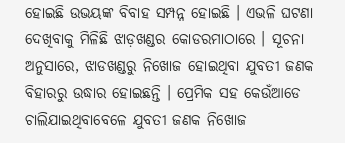ହୋଇଛି ଉଭୟଙ୍କ ବିବାହ ସମ୍ପନ୍ନ ହୋଇଛି । ଏଭଳି ଘଟଣା ଦେଖିବାକୁ ମିଳିଛି ଝାଡ଼ଖଣ୍ଡର କୋଡରମାଠାରେ । ସୂଚନା ଅନୁସାରେ, ଝାଡଖଣ୍ଡରୁ ନିଖୋଜ ହୋଇଥିବା ଯୁବତୀ ଜଣକ ବିହାରରୁ ଉଦ୍ଧାର ହୋଇଛନ୍ତି । ପ୍ରେମିକ ସହ କେଉଁଆଡେ ଚାଲିଯାଇଥିବାବେଳେ ଯୁବତୀ ଜଣକ ନିଖୋଜ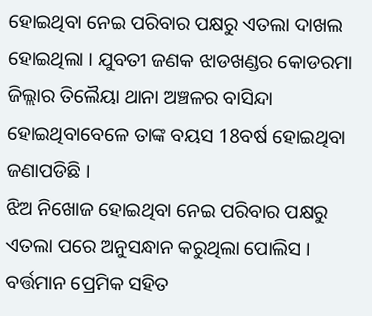ହୋଇଥିବା ନେଇ ପରିବାର ପକ୍ଷରୁ ଏତଲା ଦାଖଲ ହୋଇଥିଲା । ଯୁବତୀ ଜଣକ ଝାଡଖଣ୍ଡର କୋଡରମା ଜିଲ୍ଲାର ତିଲୈୟା ଥାନା ଅଞ୍ଚଳର ବାସିନ୍ଦା ହୋଇଥିବାବେଳେ ତାଙ୍କ ବୟସ 18ବର୍ଷ ହୋଇଥିବା ଜଣାପଡିଛି ।
ଝିଅ ନିଖୋଜ ହୋଇଥିବା ନେଇ ପରିବାର ପକ୍ଷରୁ ଏତଲା ପରେ ଅନୁସନ୍ଧାନ କରୁଥିଲା ପୋଲିସ । ବର୍ତ୍ତମାନ ପ୍ରେମିକ ସହିତ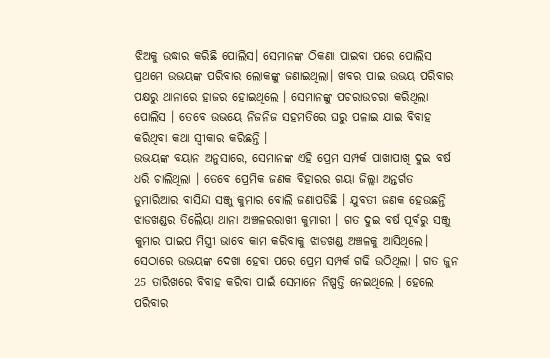ଝିଅକୁ ଉଦ୍ଧାର କରିଛି ପୋଲିସ। ସେମାନଙ୍କ ଠିକଣା ପାଇବା ପରେ ପୋଲିସ ପ୍ରଥମେ ଉଭୟଙ୍କ ପରିବାର ଲୋକଙ୍କୁ ଜଣାଇଥିଲା। ଖବର ପାଇ ଉଭୟ ପରିବାର ପକ୍ଷରୁ ଥାନାରେ ହାଜର ହୋଇଥିଲେ । ସେମାନଙ୍କୁ ପଚରାଉଚରା କରିଥିଲା ପୋଲିସ । ତେବେ ଉଭୟେ ନିଜନିଜ ସହମତିରେ ଘରୁ ପଳାଇ ଯାଇ ବିବାହ କରିଥିବା କଥା ସ୍ବୀକାର କରିଛନ୍ତି ।
ଉଭୟଙ୍କ ବୟାନ ଅନୁସାରେ, ସେମାନଙ୍କ ଏହି ପ୍ରେମ ସମ୍ପର୍କ ପାଖାପାଖି ଦୁଇ ବର୍ଷ ଧରି ଚାଲିଥିଲା । ତେବେ ପ୍ରେମିକ ଜଣକ ବିହାରର ଗୟା ଜିଲ୍ଲା ଅନ୍ତର୍ଗତ ଡୁମାରିଆର ବାସିନ୍ଦା ସଞ୍ଜୁ କୁମାର ବୋଲି ଜଣାପଡିଛି । ଯୁବତୀ ଜଣକ ହେଉଛନ୍ତି ଝାଡଖଣ୍ଡର ତିଲୈୟା ଥାନା ଅଞ୍ଚଳରରାଖୀ କୁମାରୀ । ଗତ ଦୁଇ ବର୍ଷ ପୂର୍ବରୁ ସଞ୍ଜୁ କୁମାର ପାଇପ ମିସ୍ତ୍ରୀ ଭାବେ କାମ କରିବାକୁ ଝାଡଖଣ୍ଡ ଅଞ୍ଚଳକୁ ଆସିଥିଲେ। ସେଠାରେ ଉଭୟଙ୍କ ଦେଖା ହେବା ପରେ ପ୍ରେମ ସମ୍ପର୍କ ଗଢି ଉଠିଥିଲା । ଗତ ଜୁନ 25 ତାରିଖରେ ବିବାହ କରିବା ପାଇଁ ସେମାନେ ନିଷ୍ପତ୍ତି ନେଇଥିଲେ । ହେଲେ ପରିବାର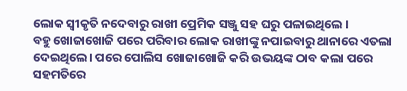ଲୋକ ସ୍ବୀକୃତି ନଦେବାରୁ ରାଖୀ ପ୍ରେମିକ ସଞ୍ଜୁ ସହ ଘରୁ ପଳାଇଥିଲେ ।
ବହୁ ଖୋଜାଖୋଜି ପରେ ପରିବାର ଲୋକ ରାଖୀଙ୍କୁ ନପାଇବାରୁ ଥାନାରେ ଏତଲା ଦେଇଥିଲେ। ପରେ ପୋଲିସ ଖୋଜାଖୋଜି କରି ଉଭୟଙ୍କ ଠାବ କଲା ପରେ ସହମତିରେ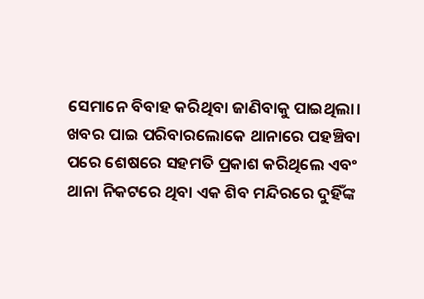ସେମାନେ ବିବାହ କରିଥିବା ଜାଣିବାକୁ ପାଇଥିଲା। ଖବର ପାଇ ପରିବାରଲୋକେ ଥାନାରେ ପହଞ୍ଚିବା ପରେ ଶେଷରେ ସହମତି ପ୍ରକାଶ କରିଥିଲେ ଏବଂ ଥାନା ନିକଟରେ ଥିବା ଏକ ଶିବ ମନ୍ଦିରରେ ଦୁହିଁଙ୍କ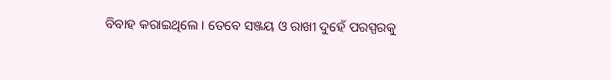ବିବାହ କରାଇଥିଲେ । ତେବେ ସଞ୍ଜୟ ଓ ରାଖୀ ଦୁହେଁ ପରସ୍ପରକୁ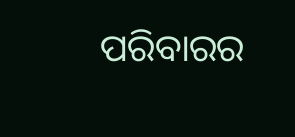ପରିବାରର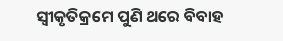ସ୍ବୀକୃତିକ୍ରମେ ପୁଣି ଥରେ ବିବାହ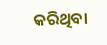କରିଥିବା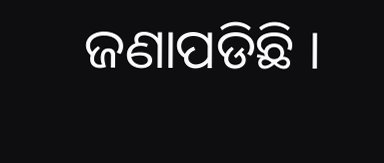ଜଣାପଡିଛି ।